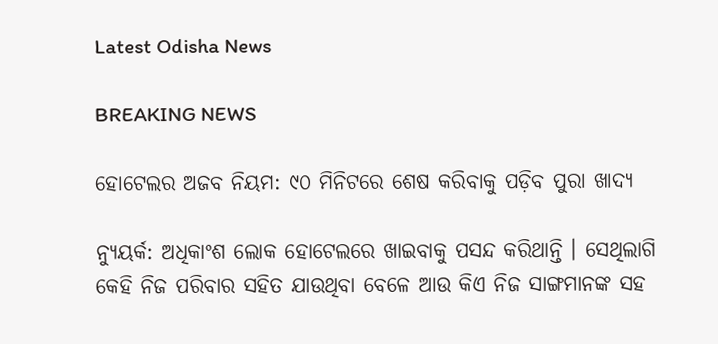Latest Odisha News

BREAKING NEWS

ହୋଟେଲର ଅଜବ ନିୟମ: ୯୦ ମିନିଟରେ ଶେଷ କରିବାକୁ ପଡ଼ିବ ପୁରା ଖାଦ୍ୟ

ନ୍ୟୁୟର୍କ: ଅଧିକାଂଶ ଲୋକ ହୋଟେଲରେ ଖାଇବାକୁ ପସନ୍ଦ କରିଥାନ୍ତି । ସେଥିଲାଗି କେହି ନିଜ ପରିବାର ସହିତ ଯାଉଥିବା ବେଳେ ଆଉ କିଏ ନିଜ ସାଙ୍ଗମାନଙ୍କ ସହ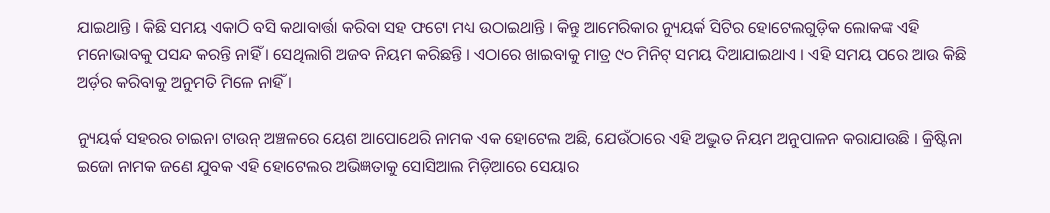ଯାଇଥାନ୍ତି । କିଛି ସମୟ ଏକାଠି ବସି କଥାବାର୍ତ୍ତା କରିବା ସହ ଫଟୋ ମଧ୍ୟ ଉଠାଇଥାନ୍ତି । କିନ୍ତୁ ଆମେରିକାର ନ୍ୟୁୟର୍କ ସିଟିର ହୋଟେଲଗୁଡ଼ିକ ଲୋକଙ୍କ ଏହି ମନୋଭାବକୁ ପସନ୍ଦ କରନ୍ତି ନାହିଁ । ସେଥିଲାଗି ଅଜବ ନିୟମ କରିଛନ୍ତି । ଏଠାରେ ଖାଇବାକୁ ମାତ୍ର ୯୦ ମିନିଟ୍ ସମୟ ଦିଆଯାଇଥାଏ । ଏହି ସମୟ ପରେ ଆଉ କିଛି ଅର୍ଡ଼ର କରିବାକୁ ଅନୁମତି ମିଳେ ନାହିଁ ।

ନ୍ୟୁୟର୍କ ସହରର ଚାଇନା ଟାଉନ୍ ଅଞ୍ଚଳରେ ୟେଶ ଆପୋଥେରି ନାମକ ଏକ ହୋଟେଲ ଅଛି, ଯେଉଁଠାରେ ଏହି ଅଦ୍ଭୁତ ନିୟମ ଅନୁପାଳନ କରାଯାଉଛି । କ୍ରିଷ୍ଟିନା ଇଜୋ ନାମକ ଜଣେ ଯୁବକ ଏହି ହୋଟେଲର ଅଭିଜ୍ଞତାକୁ ସୋସିଆଲ ମିଡ଼ିଆରେ ସେୟାର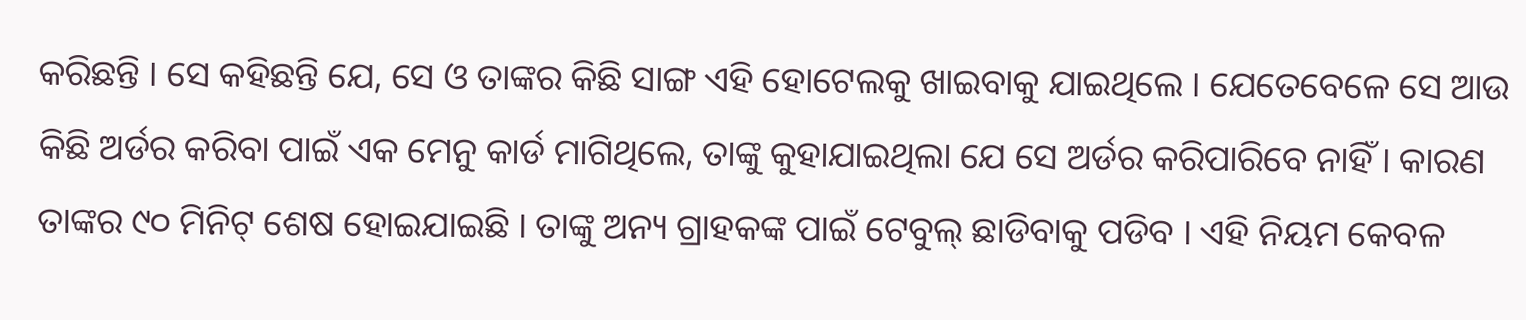କରିଛନ୍ତି । ସେ କହିଛନ୍ତି ଯେ, ସେ ଓ ତାଙ୍କର କିଛି ସାଙ୍ଗ ଏହି ହୋଟେଲକୁ ଖାଇବାକୁ ଯାଇଥିଲେ । ଯେତେବେଳେ ସେ ଆଉ କିଛି ଅର୍ଡର କରିବା ପାଇଁ ଏକ ମେନୁ କାର୍ଡ ମାଗିଥିଲେ, ତାଙ୍କୁ କୁହାଯାଇଥିଲା ଯେ ସେ ଅର୍ଡର କରିପାରିବେ ନାହିଁ । କାରଣ ତାଙ୍କର ୯୦ ମିନିଟ୍ ଶେଷ ହୋଇଯାଇଛି । ତାଙ୍କୁ ଅନ୍ୟ ଗ୍ରାହକଙ୍କ ପାଇଁ ଟେବୁଲ୍ ଛାଡିବାକୁ ପଡିବ । ଏହି ନିୟମ କେବଳ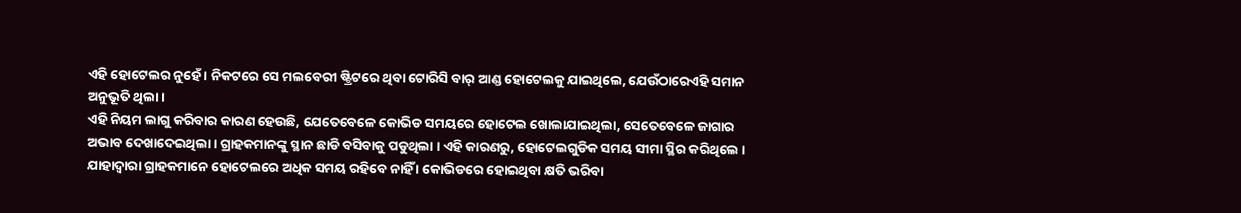ଏହି ହୋଟେଲର ନୁହେଁ । ନିକଟରେ ସେ ମଲବେରୀ ଷ୍ଟ୍ରିଟରେ ଥିବା ଟୋରିସି ବାର୍ ଆଣ୍ଡ ହୋଟେଲକୁ ଯାଇଥିଲେ, ଯେଉଁଠାରେଏହି ସମାନ ଅନୁଭୂତି ଥିଲା ।
ଏହି ନିୟମ ଲାଗୁ କରିବାର କାରଣ ହେଉଛି, ଯେତେବେଳେ କୋଭିଡ ସମୟରେ ହୋଟେଲ ଖୋଲାଯାଇଥିଲା, ସେତେବେଳେ ଜାଗାର ଅଭାବ ଦେଖାଦେଇଥିଲା । ଗ୍ରାହକମାନଙ୍କୁ ସ୍ଥାନ ଛାଡି ବସିବାକୁ ପଡୁଥିଲା । ଏହି କାରଣରୁ, ହୋଟେଲଗୁଡିକ ସମୟ ସୀମା ସ୍ଥିର କରିଥିଲେ । ଯାହାଦ୍ୱାରା ଗ୍ରାହକମାନେ ହୋଟେଲରେ ଅଧିକ ସମୟ ରହିବେ ନାହିଁ । କୋଭିଡରେ ହୋଇଥିବା କ୍ଷତି ଭରିବା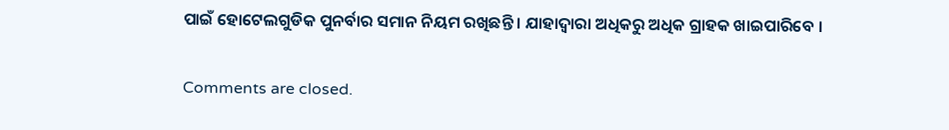ପାଇଁ ହୋଟେଲଗୁଡିକ ପୁନର୍ବାର ସମାନ ନିୟମ ରଖିଛନ୍ତି । ଯାହାଦ୍ୱାରା ଅଧିକରୁ ଅଧିକ ଗ୍ରାହକ ଖାଇପାରିବେ ।

Comments are closed.